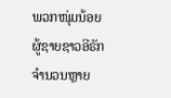ພວກໜຸ່ມນ້ອຍຜູ້ຊາຍຊາວອີຣັກ ຈຳນວນຫຼາຍ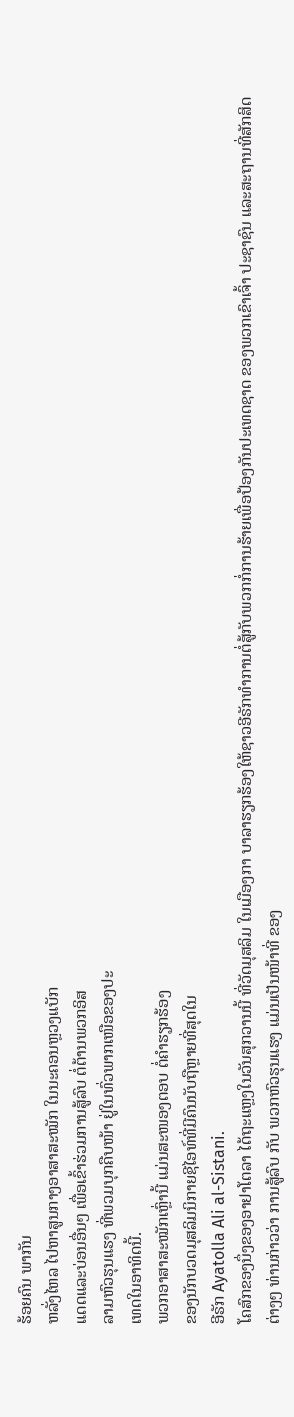ຮ້ອຍຄົນ ພາກັນ
ຫລັ່ງໄຫລ ໄປຫາສູນກາງອາສາສະໝັກ ໃນນະຄອນຫຼວງແບັກ
ແດດແລະບ່ອນອື່ນໆ ເພື່ອເຂົ້າຮ່ວມການສູ້ລົບ ຕໍ່ຕ້ານພວກອິສ
ລາມຫົວຮຸນແຮງ ທີ່ພວມບຸກຄືບໜ້າ ຢູ່ໃນທົ່ວພາກເໜືອຂອງປະ
ເທດໃນອາທິດນີ້.
ພວກອາສາສະໝັກເຫຼົ່ານີ້ ແມ່ນສະໜອງຕອບ ຕໍ່ຄຳຮຽກຮ້ອງ
ຂອງນັກບວດມຸສລິມນິກາຍຊີໄອທ໌ທີ່ມີຄົນນັບຖືຫຼາຍທີ່ສຸດໃນ
ອີຣັກ Ayatolla Ali al-Sistani.
ໂຄສົກຂອງນຶ່ງຂອງອາຢາໂຕລາ ໄດ້ຖະແຫຼງໃນວັນສຸກວານນີ້ ທີ່ວັດມຸສລິມ ໃນເມືອງກາ ບາລາຮຽກຮ້ອງໃຫ້ຊາວອີຣັກທຳການຕໍ່ສູ້ກັບພວກກໍ່ການຮ້າຍເພື່ອປ້ອງກັນປະເທດຊາດ ຂອງພວກເຂົາເຈົ້າ ປະຊາຊົນ ແລະສະຖານທີ່ສັກສິດຕ່າງໆ ທ່ານກ່າວວ່າ ການສູ້ລົບ ກັບ ພວກຫົວຮຸນແຮງ ແມ່ນເປັນໜ້າທີ່ ຂອງ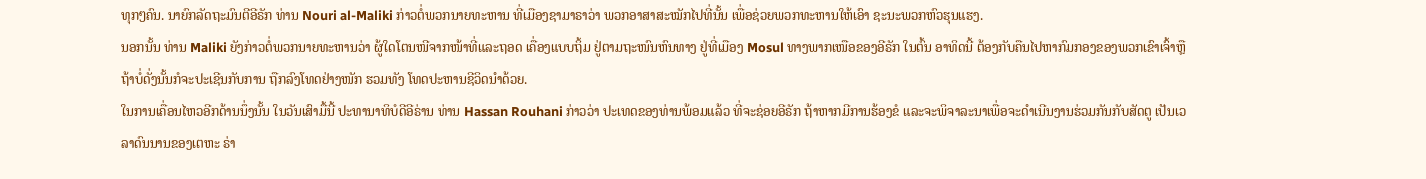ທຸກໆຄົນ. ນາຍົກລັດຖະມົນຕີອີຣັກ ທ່ານ Nouri al-Maliki ກ່າວຕໍ່ພວກນາຍທະຫານ ທີ່ເມືອງຊາມາຣາວ່າ ພວກອາສາສະໝັກໄປທີ່ນັ້ນ ເພື່ອຊ່ວຍພວກທະຫານໃຫ້ເອົາ ຊະນະພວກຫົວຮຸນແຮງ.
ນອກນັ້ນ ທ່ານ Maliki ຍັງກ່າວຕໍ່ພວກນາຍທະຫານວ່າ ຜູ້ໃດໂຕນໜີຈາກໜ້າທີ່ແລະຖອດ ເຄື່ອງແບບຖິ້ມ ຢູ່ຕາມຖະໜົນຫົນທາງ ຢູ່ທີ່ເມືອງ Mosul ທາງພາກເໜືອຂອງອີຣັກ ໃນຕົ້ນ ອາທິດນີ້ ຕ້ອງກັບຄືນໄປຫາກົມກອງຂອງພວກເຂົາເຈົ້າຫຼືຖ້າບໍ່ດັ່ງນັ້ນກໍຈະປະເຊີນກັບການ ຖືກລົງໂທດຢ່າງໜັກ ຮວມທັງ ໂທດປະຫານຊີວິດນຳດ້ວຍ.
ໃນການເຄື່ອນໄຫວອີກດ້ານນຶ່ງນັ້ນ ໃນວັນເສົາມື້ນີ້ ປະທານາທິບໍດີອີຣ່ານ ທ່ານ Hassan Rouhani ກ່າວວ່າ ປະເທດຂອງທ່ານພ້ອມແລ້ວ ທີ່ຈະຊ່ອຍອີຣັກ ຖ້າຫາກມີການຮ້ອງຂໍ ແລະຈະພິຈາລະນາເພື່ອຈະດຳເນີນງານຮ່ວມກັນກັບສັດຕູ ເປັນເວລາດົນນານຂອງເຕຫະ ຣ່າ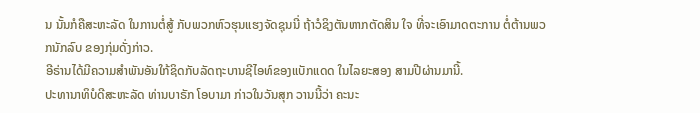ນ ນັ້ນກໍຄືສະຫະລັດ ໃນການຕໍ່ສູ້ ກັບພວກຫົວຮຸນແຮງຈັດຊຸນນີ່ ຖ້າວໍຊິງຕັນຫາກຕັດສິນ ໃຈ ທີ່ຈະເອົາມາດຕະການ ຕໍ່ຕ້ານພວກນັກລົບ ຂອງກຸ່ມດັ່ງກ່າວ.
ອີຣ່ານໄດ້ມີຄວາມສຳພັນອັນໃກ້ຊິດກັບລັດຖະບານຊີໄອທ໌ຂອງແບັກແດດ ໃນໄລຍະສອງ ສາມປີຜ່ານມານີ້.
ປະທານາທິບໍດີສະຫະລັດ ທ່ານບາຣັກ ໂອບາມາ ກ່າວໃນວັນສຸກ ວານນີ້ວ່າ ຄະນະ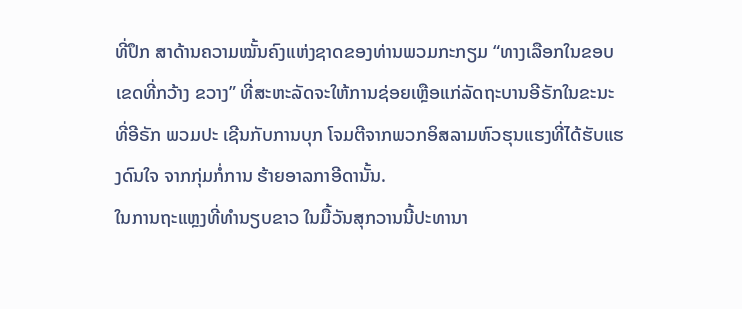ທີ່ປຶກ ສາດ້ານຄວາມໝັ້ນຄົງແຫ່ງຊາດຂອງທ່ານພວມກະກຽມ “ທາງເລືອກໃນຂອບເຂດທີ່ກວ້າງ ຂວາງ” ທີ່ສະຫະລັດຈະໃຫ້ການຊ່ອຍເຫຼືອແກ່ລັດຖະບານອີຣັກໃນຂະນະທີ່ອີຣັກ ພວມປະ ເຊີນກັບການບຸກ ໂຈມຕີຈາກພວກອິສລາມຫົວຮຸນແຮງທີ່ໄດ້ຮັບແຮງດົນໃຈ ຈາກກຸ່ມກໍ່ການ ຮ້າຍອາລກາອີດານັ້ນ.
ໃນການຖະແຫຼງທີ່ທຳນຽບຂາວ ໃນມື້ວັນສຸກວານນີ້ປະທານາ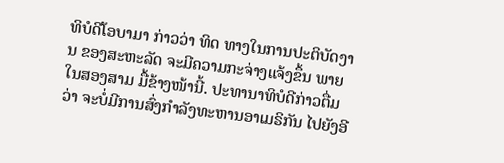ທິບໍດີໂອບາມາ ກ່າວວ່າ ທິດ ທາງໃນການປະຕິບັດງານ ຂອງສະຫະລັດ ຈະມີຄວາມກະຈ່າງແຈ້ງຂຶ້ນ ພາຍໃນສອງສາມ ມື້ຂ້າງໜ້ານີ້. ປະທານາທິບໍດີກ່າວຕື່ມວ່າ ຈະບໍ່ມີການສົ່ງກຳລັງທະຫານອາເມຣິກັນ ໄປຍັງອີ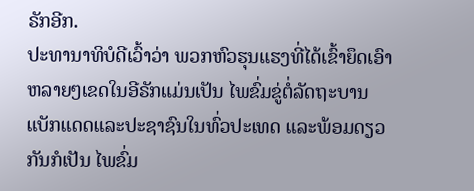ຣັກອີກ.
ປະທານາທິບໍດີເວົ້າວ່າ ພວກຫົວຮຸນແຮງທີ່ໄດ້ເຂົ້າຍຶດເອົາຫລາຍໆເຂດໃນອີຣັກແມ່ນເປັນ ໄພຂົ່ມຂູ່ຕໍ່ລັດຖະບານແບັກແດດແລະປະຊາຊົນໃນທົ່ວປະເທດ ແລະພ້ອມດຽວກັນກໍເປັນ ໄພຂົ່ມ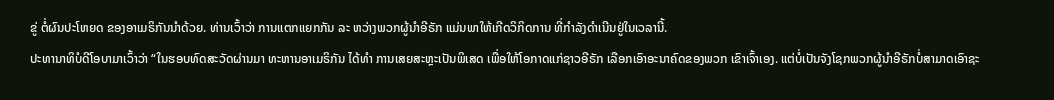ຂູ່ ຕໍ່ຜົນປະໂຫຍດ ຂອງອາເມຣິກັນນຳດ້ວຍ. ທ່ານເວົ້າວ່າ ການແຕກແຍກກັນ ລະ ຫວ່າງພວກຜູ້ນຳອີຣັກ ແມ່ນພາໃຫ້ເກີດວິກິດການ ທີ່ກຳລັງດຳເນີນຢູ່ໃນເວລານີ້.
ປະທານາທິບໍດີໂອບາມາເວົ້າວ່າ “ໃນຮອບທົດສະວັດຜ່ານມາ ທະຫານອາເມຣິກັນ ໄດ້ທຳ ການເສຍສະຫຼະເປັນພິເສດ ເພື່ອໃຫ້ໂອກາດແກ່ຊາວອີຣັກ ເລືອກເອົາອະນາຄົດຂອງພວກ ເຂົາເຈົ້າເອງ. ແຕ່ບໍ່ເປັນຈັງໂຊກພວກຜູ້ນຳອີຣັກບໍ່ສາມາດເອົາຊະ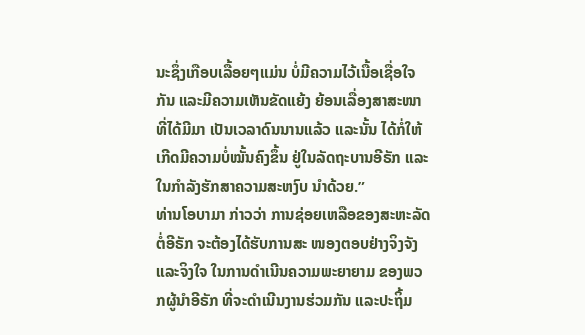ນະຊຶ່ງເກືອບເລື້ອຍໆແມ່ນ ບໍ່ມີຄວາມໄວ້ເນື້ອເຊື່ອໃຈກັນ ແລະມີຄວາມເຫັນຂັດແຍ້ງ ຍ້ອນເລື່ອງສາສະໜາ ທີ່ໄດ້ມີມາ ເປັນເວລາດົນນານແລ້ວ ແລະນັ້ນ ໄດ້ກໍ່ໃຫ້ເກີດມີຄວາມບໍ່ໝັ້ນຄົງຂຶ້ນ ຢູ່ໃນລັດຖະບານອີຣັກ ແລະໃນກຳລັງຮັກສາຄວາມສະຫງົບ ນຳດ້ວຍ.”
ທ່ານໂອບາມາ ກ່າວວ່າ ການຊ່ອຍເຫລືອຂອງສະຫະລັດຕໍ່ອີຣັກ ຈະຕ້ອງໄດ້ຮັບການສະ ໜອງຕອບຢ່າງຈິງຈັງແລະຈິງໃຈ ໃນການດຳເນີນຄວາມພະຍາຍາມ ຂອງພວກຜູ້ນຳອີຣັກ ທີ່ຈະດຳເນີນງານຮ່ວມກັນ ແລະປະຖິ້ມ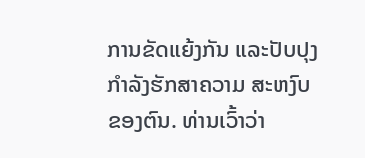ການຂັດແຍ້ງກັນ ແລະປັບປຸງກຳລັງຮັກສາຄວາມ ສະຫງົບຂອງຕົນ. ທ່ານເວົ້າວ່າ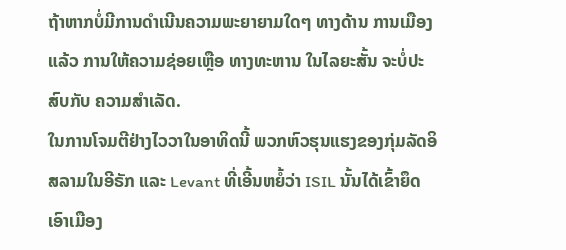ຖ້າຫາກບໍ່ມີການດຳເນີນຄວາມພະຍາຍາມໃດໆ ທາງດ້ານ ການເມືອງແລ້ວ ການໃຫ້ຄວາມຊ່ອຍເຫຼືອ ທາງທະຫານ ໃນໄລຍະສັ້ນ ຈະບໍ່ປະສົບກັບ ຄວາມສຳເລັດ.
ໃນການໂຈມຕີຢ່າງໄວວາໃນອາທິດນີ້ ພວກຫົວຮຸນແຮງຂອງກຸ່ມລັດອິສລາມໃນອີຣັກ ແລະ Levant ທີ່ເອີ້ນຫຍໍ້ວ່າ ISIL ນັ້ນໄດ້ເຂົ້າຍຶດເອົາເມືອງ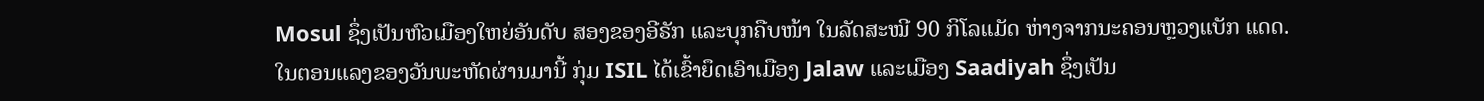Mosul ຊຶ່ງເປັນຫົວເມືອງໃຫຍ່ອັນດັບ ສອງຂອງອີຣັກ ແລະບຸກຄືບໜ້າ ໃນລັດສະໝີ 90 ກິໂລແມັດ ຫ່າງຈາກນະຄອນຫຼວງແບັກ ແດດ.
ໃນຕອນແລງຂອງວັນພະຫັດຜ່ານມານີ້ ກຸ່ມ ISIL ໄດ້ເຂົ້າຍຶດເອົາເມືອງ Jalaw ແລະເມືອງ Saadiyah ຊຶ່ງເປັນ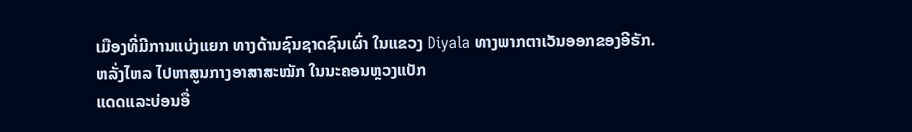ເມືອງທີ່ມີການແບ່ງແຍກ ທາງດ້ານຊົນຊາດຊົນເຜົ່າ ໃນແຂວງ Diyala ທາງພາກຕາເວັນອອກຂອງອີຣັກ.
ຫລັ່ງໄຫລ ໄປຫາສູນກາງອາສາສະໝັກ ໃນນະຄອນຫຼວງແບັກ
ແດດແລະບ່ອນອື່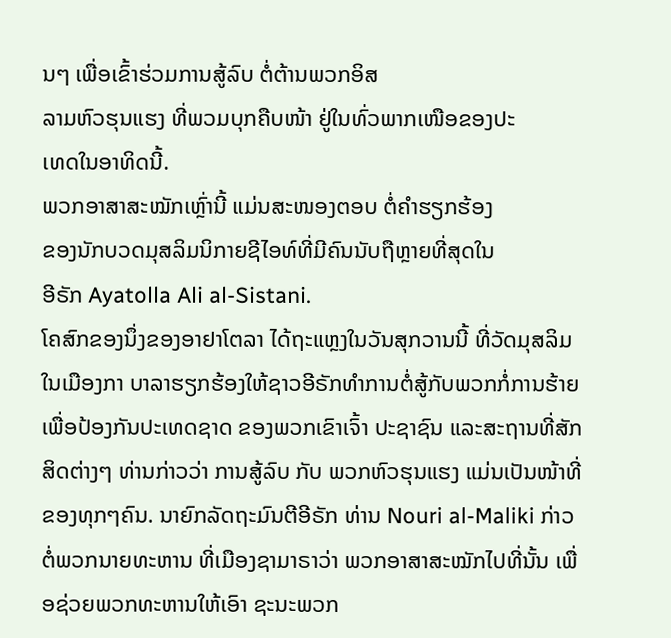ນໆ ເພື່ອເຂົ້າຮ່ວມການສູ້ລົບ ຕໍ່ຕ້ານພວກອິສ
ລາມຫົວຮຸນແຮງ ທີ່ພວມບຸກຄືບໜ້າ ຢູ່ໃນທົ່ວພາກເໜືອຂອງປະ
ເທດໃນອາທິດນີ້.
ພວກອາສາສະໝັກເຫຼົ່ານີ້ ແມ່ນສະໜອງຕອບ ຕໍ່ຄຳຮຽກຮ້ອງ
ຂອງນັກບວດມຸສລິມນິກາຍຊີໄອທ໌ທີ່ມີຄົນນັບຖືຫຼາຍທີ່ສຸດໃນ
ອີຣັກ Ayatolla Ali al-Sistani.
ໂຄສົກຂອງນຶ່ງຂອງອາຢາໂຕລາ ໄດ້ຖະແຫຼງໃນວັນສຸກວານນີ້ ທີ່ວັດມຸສລິມ ໃນເມືອງກາ ບາລາຮຽກຮ້ອງໃຫ້ຊາວອີຣັກທຳການຕໍ່ສູ້ກັບພວກກໍ່ການຮ້າຍເພື່ອປ້ອງກັນປະເທດຊາດ ຂອງພວກເຂົາເຈົ້າ ປະຊາຊົນ ແລະສະຖານທີ່ສັກສິດຕ່າງໆ ທ່ານກ່າວວ່າ ການສູ້ລົບ ກັບ ພວກຫົວຮຸນແຮງ ແມ່ນເປັນໜ້າທີ່ ຂອງທຸກໆຄົນ. ນາຍົກລັດຖະມົນຕີອີຣັກ ທ່ານ Nouri al-Maliki ກ່າວຕໍ່ພວກນາຍທະຫານ ທີ່ເມືອງຊາມາຣາວ່າ ພວກອາສາສະໝັກໄປທີ່ນັ້ນ ເພື່ອຊ່ວຍພວກທະຫານໃຫ້ເອົາ ຊະນະພວກ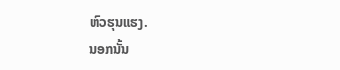ຫົວຮຸນແຮງ.
ນອກນັ້ນ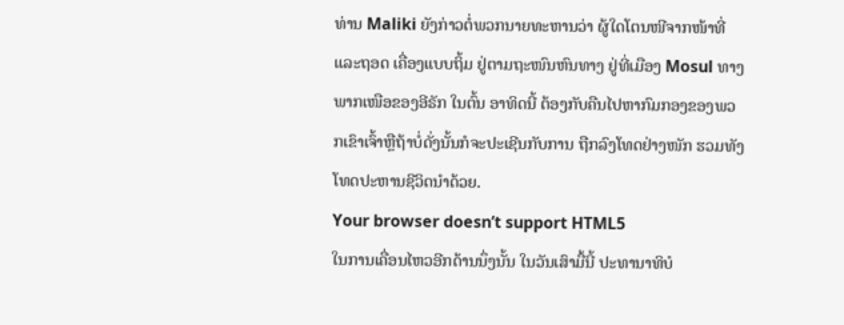ທ່ານ Maliki ຍັງກ່າວຕໍ່ພວກນາຍທະຫານວ່າ ຜູ້ໃດໂຕນໜີຈາກໜ້າທີ່ແລະຖອດ ເຄື່ອງແບບຖິ້ມ ຢູ່ຕາມຖະໜົນຫົນທາງ ຢູ່ທີ່ເມືອງ Mosul ທາງພາກເໜືອຂອງອີຣັກ ໃນຕົ້ນ ອາທິດນີ້ ຕ້ອງກັບຄືນໄປຫາກົມກອງຂອງພວກເຂົາເຈົ້າຫຼືຖ້າບໍ່ດັ່ງນັ້ນກໍຈະປະເຊີນກັບການ ຖືກລົງໂທດຢ່າງໜັກ ຮວມທັງ ໂທດປະຫານຊີວິດນຳດ້ວຍ.
Your browser doesn’t support HTML5
ໃນການເຄື່ອນໄຫວອີກດ້ານນຶ່ງນັ້ນ ໃນວັນເສົາມື້ນີ້ ປະທານາທິບໍ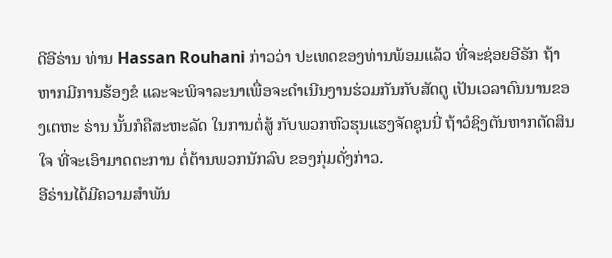ດີອີຣ່ານ ທ່ານ Hassan Rouhani ກ່າວວ່າ ປະເທດຂອງທ່ານພ້ອມແລ້ວ ທີ່ຈະຊ່ອຍອີຣັກ ຖ້າຫາກມີການຮ້ອງຂໍ ແລະຈະພິຈາລະນາເພື່ອຈະດຳເນີນງານຮ່ວມກັນກັບສັດຕູ ເປັນເວລາດົນນານຂອງເຕຫະ ຣ່ານ ນັ້ນກໍຄືສະຫະລັດ ໃນການຕໍ່ສູ້ ກັບພວກຫົວຮຸນແຮງຈັດຊຸນນີ່ ຖ້າວໍຊິງຕັນຫາກຕັດສິນ ໃຈ ທີ່ຈະເອົາມາດຕະການ ຕໍ່ຕ້ານພວກນັກລົບ ຂອງກຸ່ມດັ່ງກ່າວ.
ອີຣ່ານໄດ້ມີຄວາມສຳພັນ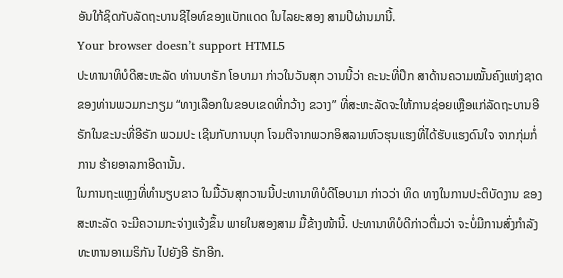ອັນໃກ້ຊິດກັບລັດຖະບານຊີໄອທ໌ຂອງແບັກແດດ ໃນໄລຍະສອງ ສາມປີຜ່ານມານີ້.
Your browser doesn’t support HTML5
ປະທານາທິບໍດີສະຫະລັດ ທ່ານບາຣັກ ໂອບາມາ ກ່າວໃນວັນສຸກ ວານນີ້ວ່າ ຄະນະທີ່ປຶກ ສາດ້ານຄວາມໝັ້ນຄົງແຫ່ງຊາດຂອງທ່ານພວມກະກຽມ “ທາງເລືອກໃນຂອບເຂດທີ່ກວ້າງ ຂວາງ” ທີ່ສະຫະລັດຈະໃຫ້ການຊ່ອຍເຫຼືອແກ່ລັດຖະບານອີຣັກໃນຂະນະທີ່ອີຣັກ ພວມປະ ເຊີນກັບການບຸກ ໂຈມຕີຈາກພວກອິສລາມຫົວຮຸນແຮງທີ່ໄດ້ຮັບແຮງດົນໃຈ ຈາກກຸ່ມກໍ່ການ ຮ້າຍອາລກາອີດານັ້ນ.
ໃນການຖະແຫຼງທີ່ທຳນຽບຂາວ ໃນມື້ວັນສຸກວານນີ້ປະທານາທິບໍດີໂອບາມາ ກ່າວວ່າ ທິດ ທາງໃນການປະຕິບັດງານ ຂອງສະຫະລັດ ຈະມີຄວາມກະຈ່າງແຈ້ງຂຶ້ນ ພາຍໃນສອງສາມ ມື້ຂ້າງໜ້ານີ້. ປະທານາທິບໍດີກ່າວຕື່ມວ່າ ຈະບໍ່ມີການສົ່ງກຳລັງທະຫານອາເມຣິກັນ ໄປຍັງອີ ຣັກອີກ.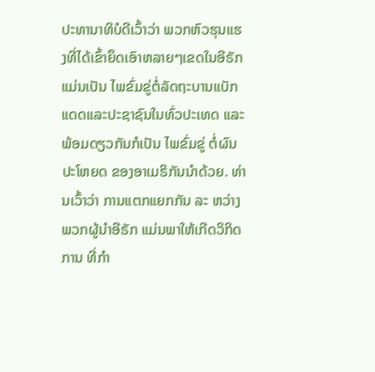ປະທານາທິບໍດີເວົ້າວ່າ ພວກຫົວຮຸນແຮງທີ່ໄດ້ເຂົ້າຍຶດເອົາຫລາຍໆເຂດໃນອີຣັກແມ່ນເປັນ ໄພຂົ່ມຂູ່ຕໍ່ລັດຖະບານແບັກແດດແລະປະຊາຊົນໃນທົ່ວປະເທດ ແລະພ້ອມດຽວກັນກໍເປັນ ໄພຂົ່ມຂູ່ ຕໍ່ຜົນປະໂຫຍດ ຂອງອາເມຣິກັນນຳດ້ວຍ. ທ່ານເວົ້າວ່າ ການແຕກແຍກກັນ ລະ ຫວ່າງພວກຜູ້ນຳອີຣັກ ແມ່ນພາໃຫ້ເກີດວິກິດການ ທີ່ກຳ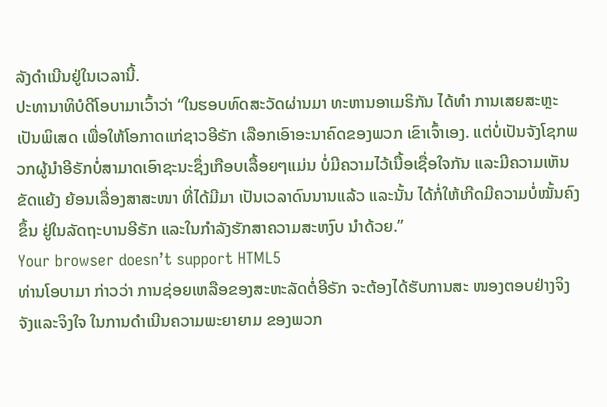ລັງດຳເນີນຢູ່ໃນເວລານີ້.
ປະທານາທິບໍດີໂອບາມາເວົ້າວ່າ “ໃນຮອບທົດສະວັດຜ່ານມາ ທະຫານອາເມຣິກັນ ໄດ້ທຳ ການເສຍສະຫຼະເປັນພິເສດ ເພື່ອໃຫ້ໂອກາດແກ່ຊາວອີຣັກ ເລືອກເອົາອະນາຄົດຂອງພວກ ເຂົາເຈົ້າເອງ. ແຕ່ບໍ່ເປັນຈັງໂຊກພວກຜູ້ນຳອີຣັກບໍ່ສາມາດເອົາຊະນະຊຶ່ງເກືອບເລື້ອຍໆແມ່ນ ບໍ່ມີຄວາມໄວ້ເນື້ອເຊື່ອໃຈກັນ ແລະມີຄວາມເຫັນຂັດແຍ້ງ ຍ້ອນເລື່ອງສາສະໜາ ທີ່ໄດ້ມີມາ ເປັນເວລາດົນນານແລ້ວ ແລະນັ້ນ ໄດ້ກໍ່ໃຫ້ເກີດມີຄວາມບໍ່ໝັ້ນຄົງຂຶ້ນ ຢູ່ໃນລັດຖະບານອີຣັກ ແລະໃນກຳລັງຮັກສາຄວາມສະຫງົບ ນຳດ້ວຍ.”
Your browser doesn’t support HTML5
ທ່ານໂອບາມາ ກ່າວວ່າ ການຊ່ອຍເຫລືອຂອງສະຫະລັດຕໍ່ອີຣັກ ຈະຕ້ອງໄດ້ຮັບການສະ ໜອງຕອບຢ່າງຈິງຈັງແລະຈິງໃຈ ໃນການດຳເນີນຄວາມພະຍາຍາມ ຂອງພວກ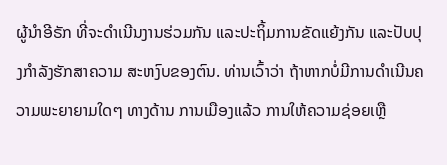ຜູ້ນຳອີຣັກ ທີ່ຈະດຳເນີນງານຮ່ວມກັນ ແລະປະຖິ້ມການຂັດແຍ້ງກັນ ແລະປັບປຸງກຳລັງຮັກສາຄວາມ ສະຫງົບຂອງຕົນ. ທ່ານເວົ້າວ່າ ຖ້າຫາກບໍ່ມີການດຳເນີນຄວາມພະຍາຍາມໃດໆ ທາງດ້ານ ການເມືອງແລ້ວ ການໃຫ້ຄວາມຊ່ອຍເຫຼື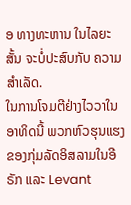ອ ທາງທະຫານ ໃນໄລຍະສັ້ນ ຈະບໍ່ປະສົບກັບ ຄວາມສຳເລັດ.
ໃນການໂຈມຕີຢ່າງໄວວາໃນອາທິດນີ້ ພວກຫົວຮຸນແຮງຂອງກຸ່ມລັດອິສລາມໃນອີຣັກ ແລະ Levant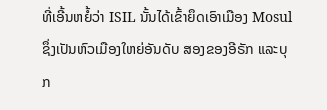ທີ່ເອີ້ນຫຍໍ້ວ່າ ISIL ນັ້ນໄດ້ເຂົ້າຍຶດເອົາເມືອງ Mosul ຊຶ່ງເປັນຫົວເມືອງໃຫຍ່ອັນດັບ ສອງຂອງອີຣັກ ແລະບຸກ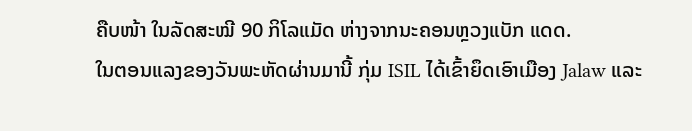ຄືບໜ້າ ໃນລັດສະໝີ 90 ກິໂລແມັດ ຫ່າງຈາກນະຄອນຫຼວງແບັກ ແດດ.
ໃນຕອນແລງຂອງວັນພະຫັດຜ່ານມານີ້ ກຸ່ມ ISIL ໄດ້ເຂົ້າຍຶດເອົາເມືອງ Jalaw ແລະ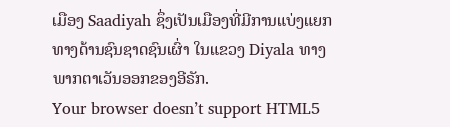ເມືອງ Saadiyah ຊຶ່ງເປັນເມືອງທີ່ມີການແບ່ງແຍກ ທາງດ້ານຊົນຊາດຊົນເຜົ່າ ໃນແຂວງ Diyala ທາງພາກຕາເວັນອອກຂອງອີຣັກ.
Your browser doesn’t support HTML5